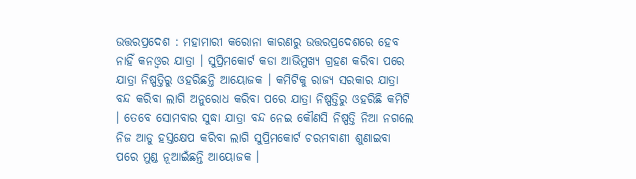ଉତ୍ତରପ୍ରଦେଶ : ମହାମାରୀ କରୋନା କାରଣରୁ ଉତ୍ତରପ୍ରଦେଶରେ ହେବ ନାହିଁ କନଓ୍ବର ଯାତ୍ରା । ସୁପ୍ରିମକୋର୍ଟ କଡା ଆଭିମୁଖ୍ୟ ଗ୍ରହଣ କରିବା ପରେ ଯାତ୍ରା ନିଷ୍ପତ୍ତିରୁ ଓହରିଛନ୍ତି ଆୟୋଜକ । କମିଟିକୁ ରାଜ୍ୟ ସରକାର ଯାତ୍ରା ବନ୍ଦ କରିବା ଲାଗି ଅନୁରୋଧ କରିବା ପରେ ଯାତ୍ରା ନିଷ୍ପତ୍ତିରୁ ଓହରିଛି କମିଟି । ତେବେ ସୋମବାର ସୁଦ୍ଧା ଯାତ୍ରା ବନ୍ଦ ନେଇ କୌଣସି ନିଷ୍ପତ୍ତି ନିଆ ନଗଲେ ନିଜ ଆଡୁ ହସ୍ତକ୍ଷେପ କରିବା ଲାଗି ସୁପ୍ରିମକୋର୍ଟ ଚରମବାଣୀ ଶୁଣାଇବା ପରେ ମୁଣ୍ଡ ନୂଆଇଁଛନ୍ତି ଆୟୋଜକ ।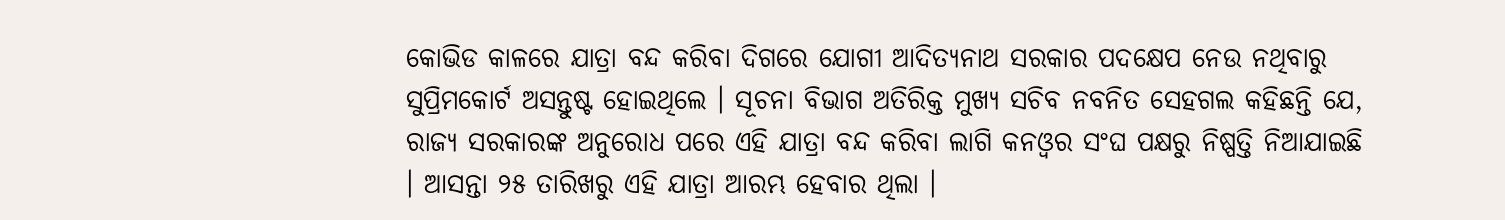କୋଭିଡ କାଳରେ ଯାତ୍ରା ବନ୍ଦ କରିବା ଦିଗରେ ଯୋଗୀ ଆଦିତ୍ୟନାଥ ସରକାର ପଦକ୍ଷେପ ନେଉ ନଥିବାରୁ ସୁପ୍ରିମକୋର୍ଟ ଅସନ୍ତୁଷ୍ଟ ହୋଇଥିଲେ । ସୂଚନା ବିଭାଗ ଅତିରିକ୍ତ ମୁଖ୍ୟ ସଚିବ ନବନିତ ସେହଗଲ କହିଛନ୍ତି ଯେ, ରାଜ୍ୟ ସରକାରଙ୍କ ଅନୁରୋଧ ପରେ ଏହି ଯାତ୍ରା ବନ୍ଦ କରିବା ଲାଗି କନଓ୍ବର ସଂଘ ପକ୍ଷରୁ ନିଷ୍ପତ୍ତି ନିଆଯାଇଛି । ଆସନ୍ତା ୨୫ ତାରିଖରୁ ଏହି ଯାତ୍ରା ଆରମ୍ଭ ହେବାର ଥିଲା ।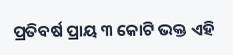ପ୍ରତିବର୍ଷ ପ୍ରାୟ ୩ କୋଟି ଭକ୍ତ ଏହି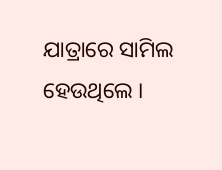ଯାତ୍ରାରେ ସାମିଲ ହେଉଥିଲେ ।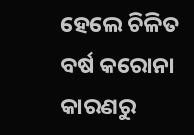ହେଲେ ଚିଳିତ ବର୍ଷ କରୋନା କାରଣରୁ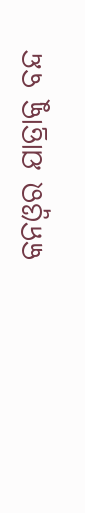କନଓ୍ବର ଯାତ୍ରାକୁ ବନ୍ଦ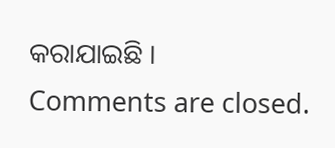କରାଯାଇଛି ।
Comments are closed.